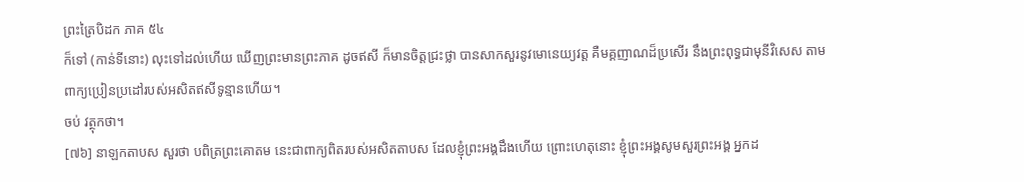ព្រះត្រៃបិដក ភាគ ៥៤
ក៏ទៅ (កាន់ទីនោះ) លុះទៅដល់ហើយ ឃើញព្រះមានព្រះភាគ ដូចឥសី ក៏មានចិត្តជ្រះថ្លា បានសាកសួរនូវមោនេយ្យវត្ត គឺមគ្គញាណដ៏ប្រសើរ នឹងព្រះពុទ្ធជាមុនីវិសេស តាមពាក្យប្រៀនប្រដៅរបស់អសិតឥសីទូន្មានហើយ។
ចប់ វត្ថុកថា។
[៧៦] នាឡកតាបស សួរថា បពិត្រព្រះគោតម នេះជាពាក្យពិតរបស់អសិតតាបស ដែលខ្ញុំព្រះអង្គដឹងហើយ ព្រោះហេតុនោះ ខ្ញុំព្រះអង្គសូមសួរព្រះអង្គ អ្នកដ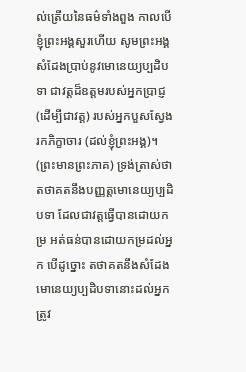ល់ត្រើយនៃធម៌ទាំងពួង កាលបើខ្ញុំព្រះអង្គសួរហើយ សូមព្រះអង្គសំដែងបា្រប់នូវមោនេយ្យប្បដិបទា ជាវត្តដ៏ឧត្តមរបស់អ្នកបា្រជ្ញ (ដើម្បីជាវត្ត) របស់អ្នកបួសស្វែងរកភិក្ខាចារ (ដល់ខ្ញុំព្រះអង្គ)។
(ព្រះមានព្រះភាគ) ទ្រង់ត្រាស់ថា តថាគតនឹងបញ្ញត្តមោនេយ្យប្បដិបទា ដែលជាវត្តធ្វើបានដោយកម្រ អត់ធន់បានដោយកម្រដល់អ្នក បើដូច្នោះ តថាគតនឹងសំដែងមោនេយ្យប្បដិបទានោះដល់អ្នក ត្រូវ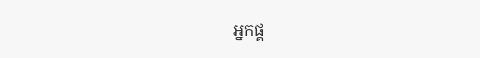អ្នកផ្គ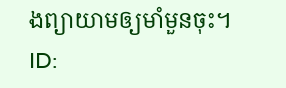ងព្យាយាមឲ្យមាំមួនចុះ។
ID: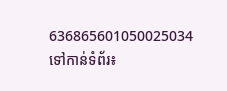636865601050025034
ទៅកាន់ទំព័រ៖